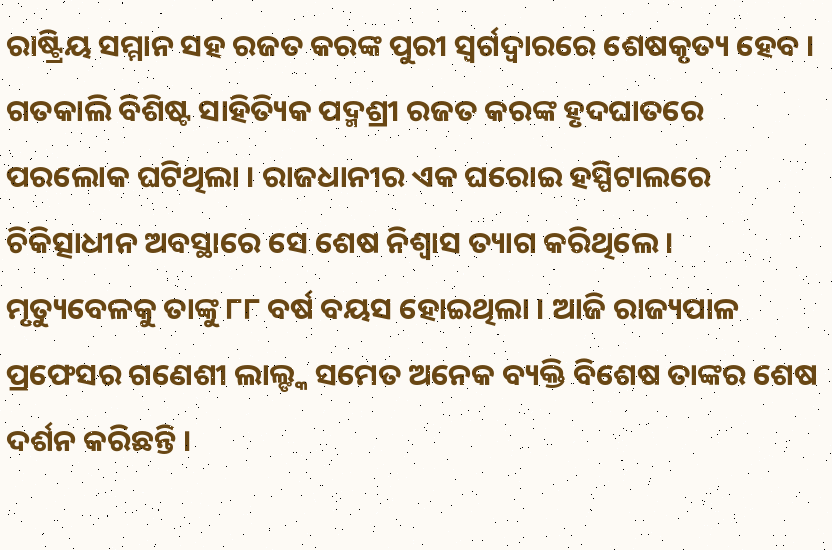ରାଷ୍ଟ୍ରିୟ ସମ୍ମାନ ସହ ରଜତ କରଙ୍କ ପୁରୀ ସ୍ୱର୍ଗଦ୍ୱାରରେ ଶେଷକୃତ୍ୟ ହେବ । ଗତକାଲି ବିଶିଷ୍ଟ ସାହିତ୍ୟିକ ପଦ୍ମଶ୍ରୀ ରଜତ କରଙ୍କ ହୃଦଘାତରେ ପରଲୋକ ଘଟିଥିଲା । ରାଜଧାନୀର ଏକ ଘରୋଇ ହସ୍ପିଟାଲରେ ଚିକିତ୍ସାଧୀନ ଅବସ୍ଥାରେ ସେ ଶେଷ ନିଶ୍ୱାସ ତ୍ୟାଗ କରିଥିଲେ । ମୃତ୍ୟୁବେଳକୁ ତାଙ୍କୁ ୮୮ ବର୍ଷ ବୟସ ହୋଇଥିଲା । ଆଜି ରାଜ୍ୟପାଳ ପ୍ରଫେସର ଗଣେଶୀ ଲାଲ୍ଙ୍କ ସମେତ ଅନେକ ବ୍ୟକ୍ତି ବିଶେଷ ତାଙ୍କର ଶେଷ ଦର୍ଶନ କରିଛନ୍ତି ।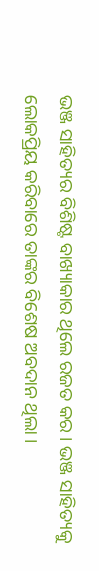ଭଞ୍ଜ ସାହିତ୍ୟର ବିଶିଷ୍ଟ ବାଖ୍ୟାକାର ଥିଲେ ରଜତ କର । ଭଞ୍ଜ ସାହିତ୍ୟକୁ ଲୋକପ୍ରିୟ କରିବାରେ ତାଙ୍କର ବିଶେଷ ଅବଦାନ ଥିଲା ।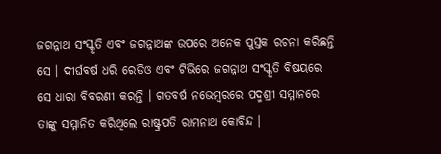ଜଗନ୍ନାଥ ସଂସ୍କୃତି ଏବଂ ଜଗନ୍ନାଥଙ୍କ ଉପରେ ଅନେକ ପୁସ୍ତକ ରଚନା କରିଛନ୍ତି ସେ । ଦୀର୍ଘବର୍ଷ ଧରି ରେଡିଓ ଏବଂ ଟିଭିରେ ଜଗନ୍ନାଥ ସଂସ୍କୃତି ବିଷୟରେ ସେ ଧାରା ବିବରଣୀ କରନ୍ତି । ଗତବର୍ଷ ନଭେମ୍ବରରେ ପଦ୍ମଶ୍ରୀ ସମ୍ମାନରେ ତାଙ୍କୁ ସମ୍ମାନିତ କରିଥିଲେ ରାଷ୍ଟ୍ରପତି ରାମନାଥ କୋବିନ୍ଦ ।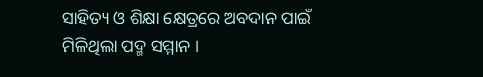ସାହିତ୍ୟ ଓ ଶିକ୍ଷା କ୍ଷେତ୍ରରେ ଅବଦାନ ପାଇଁ ମିଳିଥିଲା ପଦ୍ମ ସମ୍ମାନ ।